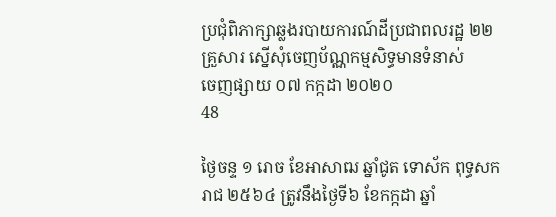ប្រជុំពិភាក្សាឆ្លងរបាយការណ៍ដីប្រជាពលរដ្ឋ ២២គ្រួសារ ស្នើសុំចេញប័ណ្ណកម្មសិទ្ធមានទំនាស់
ចេញផ្សាយ ០៧ កក្កដា ២០២០
48

ថ្ងៃចន្ទ ១ រោច ខែអាសាឍ ឆ្នាំជូត ទោស័ក ពុទ្ធសករាជ ២៥៦៤ ត្រូវនឹងថ្ងៃទី៦ ខែកក្កដា ឆ្នាំ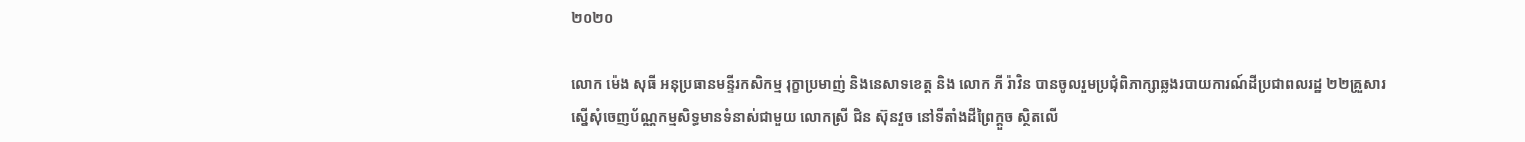២០២០

លោក ម៉េង សុធី អនុប្រធានមន្ទីរកសិកម្ម រុក្ខាប្រមាញ់ និងនេសាទខេត្ត និង លោក ភី រ៉ាវិន បានចូលរួមប្រជុំពិភាក្សាឆ្លងរបាយការណ៍ដីប្រជាពលរដ្ឋ ២២គ្រួសារ ស្នើសុំចេញប័ណ្ណកម្មសិទ្ធមានទំនាស់ជាមួយ លោកស្រី ជិន ស៊ុនវួច នៅទីតាំងដីព្រៃក្តួច ស្ថិតលើ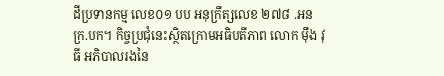ដីប្រទានកម្ម លេខ០១ បប អនុក្រឹត្សលេខ ២៧៨ .អនក្រ.បក។ កិច្ចប្រជុំនេះស្ថិតក្រោមអធិបតីភាព លោក ម៉ឹង វុធី អភិបាលរងនៃ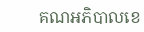គណអភិបាលខេ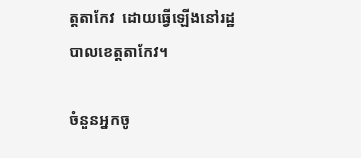ត្តតាកែវ  ដោយធ្វើឡើងនៅរដ្ឋបាលខេត្តតាកែវ។

ចំនួនអ្នកចូ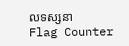លទស្សនា
Flag Counter